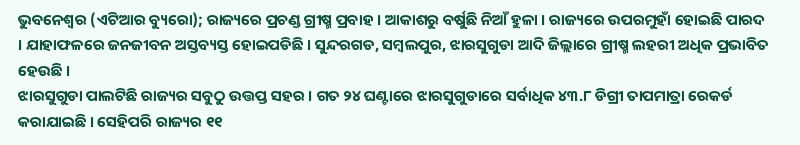ଭୁବନେଶ୍ୱର (ଏଟିଆର ବ୍ୟୁରୋ); ରାଜ୍ୟରେ ପ୍ରଚଣ୍ଡ ଗ୍ରୀଷ୍ମ ପ୍ରବାହ । ଆକାଶରୁ ବର୍ଷୁଛି ନିଆଁ ହୁଳା । ରାଜ୍ୟରେ ଉପରମୁହାଁ ହୋଇଛି ପାରଦ । ଯାହାଫଳରେ ଜନଜୀବନ ଅସ୍ତବ୍ୟସ୍ତ ହୋଇପଡିଛି । ସୁନ୍ଦରଗଡ, ସମ୍ବଲପୁର, ଝାରସୁଗୁଡା ଆଦି ଜିଲ୍ଲାରେ ଗ୍ରୀଷ୍ମ ଲହରୀ ଅଧିକ ପ୍ରଭାବିତ ହେଉଛି ।
ଝାରସୁଗୁଡା ପାଲଟିଛି ରାଜ୍ୟର ସବୁଠୁ ଉତ୍ତପ୍ତ ସହର । ଗତ ୨୪ ଘଣ୍ଟାରେ ଝାରସୁଗୁଡାରେ ସର୍ବାଧିକ ୪୩.୮ ଡିଗ୍ରୀ ତାପମାତ୍ରା ରେକର୍ଡ କରାଯାଇଛି । ସେହିପରି ରାଜ୍ୟର ୧୧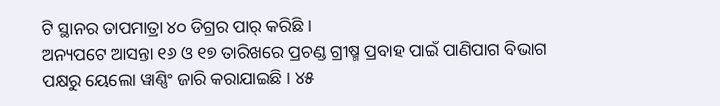ଟି ସ୍ଥାନର ତାପମାତ୍ରା ୪୦ ଡିଗ୍ରର ପାର୍ କରିଛି ।
ଅନ୍ୟପଟେ ଆସନ୍ତା ୧୬ ଓ ୧୭ ତାରିଖରେ ପ୍ରଚଣ୍ଡ ଗ୍ରୀଷ୍ମ ପ୍ରବାହ ପାଇଁ ପାଣିପାଗ ବିଭାଗ ପକ୍ଷରୁ ୟେଲୋ ୱାଣ୍ଣିଂ ଜାରି କରାଯାଇଛି । ୪୫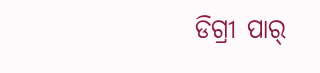ଡିଗ୍ରୀ ପାର୍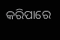କରିପାରେ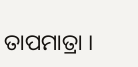ତାପମାତ୍ରା ।